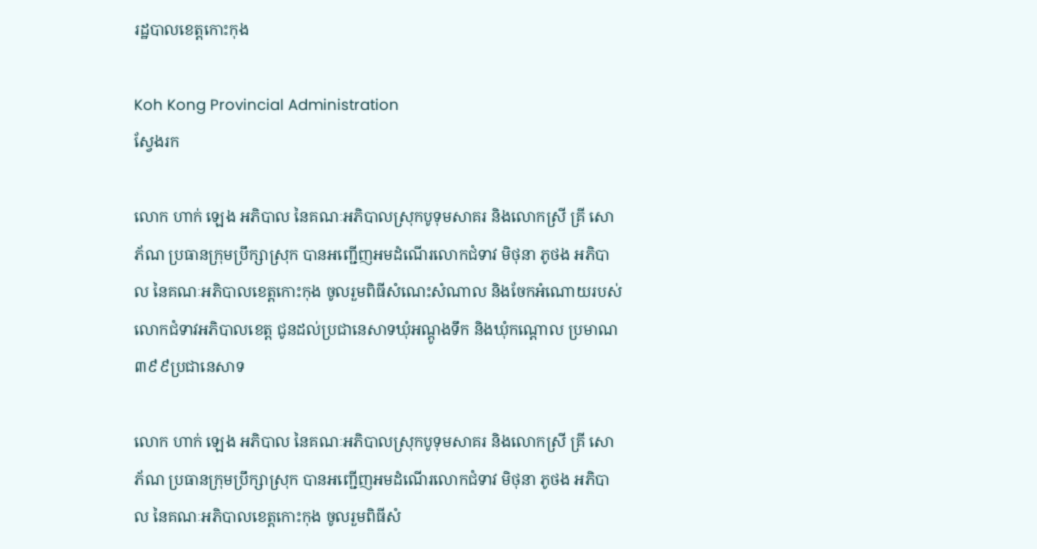រដ្ឋបាលខេត្តកោះកុង

Koh Kong Provincial Administration
ស្វែងរក

លោក ហាក់ ឡេង អភិបាល នៃគណៈអភិបាលស្រុកបូទុមសាគរ និងលោកស្រី គ្រី សោភ័ណ ប្រធានក្រុមប្រឹក្សាស្រុក បានអញ្ជើញអមដំណើរលោកជំទាវ មិថុនា ភូថង អភិបាល នៃគណៈអភិបាលខេត្តកោះកុង ចូលរួមពិធីសំណេះសំណាល និងចែកអំណោយរបស់លោកជំទាវអភិបាលខេត្ត ជូនដល់ប្រជានេសាទឃុំអណ្តូងទឹក និងឃុំកណ្តោល ប្រមាណ៣៩៩ប្រជានេសាទ

លោក ហាក់ ឡេង អភិបាល នៃគណៈអភិបាលស្រុកបូទុមសាគរ និងលោកស្រី គ្រី សោភ័ណ ប្រធានក្រុមប្រឹក្សាស្រុក បានអញ្ជើញអមដំណើរលោកជំទាវ មិថុនា ភូថង អភិបាល នៃគណៈអភិបាលខេត្តកោះកុង ចូលរួមពិធីសំ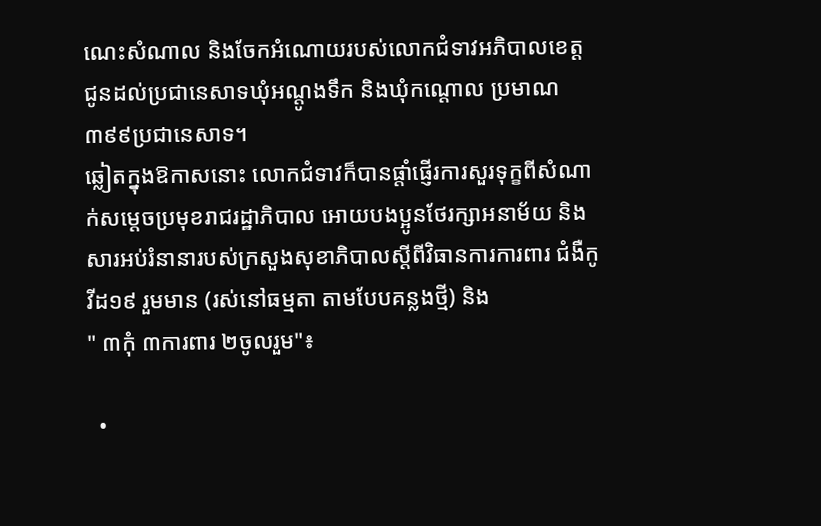ណេះសំណាល និងចែកអំណោយរបស់លោកជំទាវអភិបាលខេត្ត ជូនដល់ប្រជានេសាទឃុំអណ្តូងទឹក និងឃុំកណ្តោល ប្រមាណ៣៩៩ប្រជានេសាទ។
ឆ្លៀតក្នុងឱកាសនោះ លោកជំទាវក៏បានផ្តាំផ្ញើរការសួរទុក្ខពីសំណាក់សម្តេចប្រមុខរាជរដ្ឋាភិបាល អោយបងប្អូនថែរក្សាអនាម័យ និង សារអប់រំនានារបស់ក្រសួងសុខាភិបាលស្តីពីវិធានការការពារ ជំងឺកូវីដ១៩ រួមមាន (រស់នៅធម្មតា តាមបែបគន្លងថ្មី) និង
" ៣កុំ ៣ការពារ ២ចូលរួម"៖

  •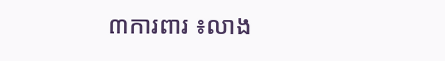៣ការពារ ៖លាង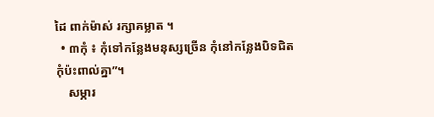ដៃ ពាក់ម៉ាស់ រក្សាគម្លាត ។
  • ៣កុំ ៖ កុំទៅកន្លែងមនុស្សច្រើន កុំនៅកន្លែងបិទជិត កុំប៉ះពាល់គ្នា”។
    សម្ភារ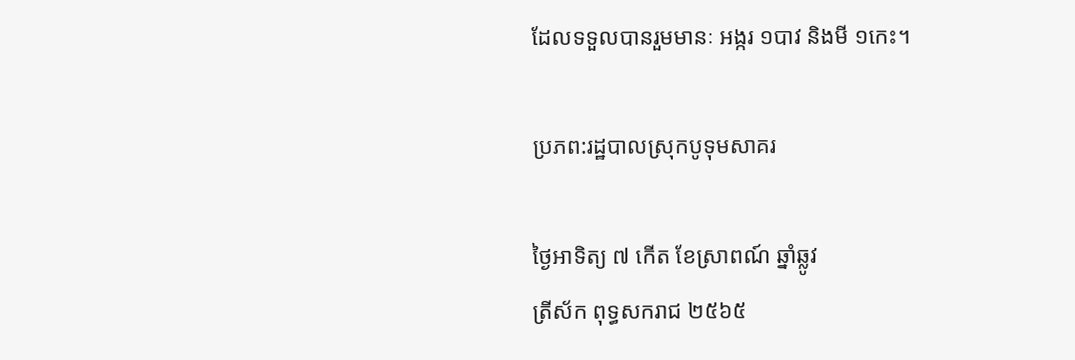ដែលទទួលបានរួមមានៈ អង្ករ ១បាវ និងមី ១កេះ។

ប្រភព:រដ្ឋបាលស្រុកបូទុមសាគរ

ថ្ងៃអាទិត្យ ៧ កើត ខែស្រាពណ៍ ឆ្នាំឆ្លូវ
ត្រីស័ក ពុទ្ធសករាជ ២៥៦៥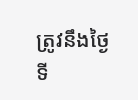ត្រូវនឹងថ្ងៃទី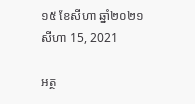១៥ ខែសីហា ឆ្នាំ២០២១
សីហា 15, 2021

អត្ថ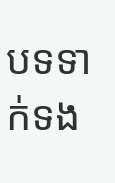បទទាក់ទង